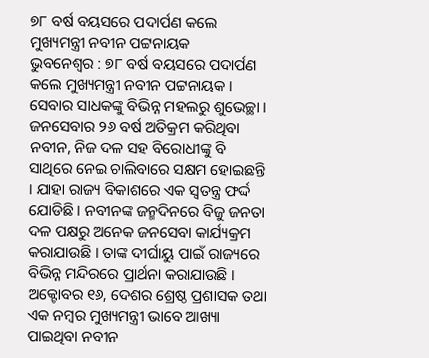୭୮ ବର୍ଷ ବୟସରେ ପଦାର୍ପଣ କଲେ ମୁଖ୍ୟମନ୍ତ୍ରୀ ନବୀନ ପଟ୍ଟନାୟକ
ଭୁବନେଶ୍ୱର : ୭୮ ବର୍ଷ ବୟସରେ ପଦାର୍ପଣ କଲେ ମୁଖ୍ୟମନ୍ତ୍ରୀ ନବୀନ ପଟ୍ଟନାୟକ । ସେବାର ସାଧକଙ୍କୁ ବିଭିନ୍ନ ମହଲରୁ ଶୁଭେଚ୍ଛା । ଜନସେବାର ୨୬ ବର୍ଷ ଅତିକ୍ରମ କରିଥିବା ନବୀନ, ନିଜ ଦଳ ସହ ବିରୋଧୀଙ୍କୁ ବି ସାଥିରେ ନେଇ ଚାଲିବାରେ ସକ୍ଷମ ହୋଇଛନ୍ତି । ଯାହା ରାଜ୍ୟ ବିକାଶରେ ଏକ ସ୍ବତନ୍ତ୍ର ଫର୍ଦ୍ଦ ଯୋଡିଛି । ନବୀନଙ୍କ ଜନ୍ମଦିନରେ ବିଜୁ ଜନତା ଦଳ ପକ୍ଷରୁ ଅନେକ ଜନସେବା କାର୍ଯ୍ୟକ୍ରମ କରାଯାଉଛି । ତାଙ୍କ ଦୀର୍ଘାୟୁ ପାଇଁ ରାଜ୍ୟରେ ବିଭିନ୍ନ ମନ୍ଦିରରେ ପ୍ରାର୍ଥନା କରାଯାଉଛି । ଅକ୍ଟୋବର ୧୬, ଦେଶର ଶ୍ରେଷ୍ଠ ପ୍ରଶାସକ ତଥା ଏକ ନମ୍ବର ମୁଖ୍ୟମନ୍ତ୍ରୀ ଭାବେ ଆଖ୍ୟା ପାଇଥିବା ନବୀନ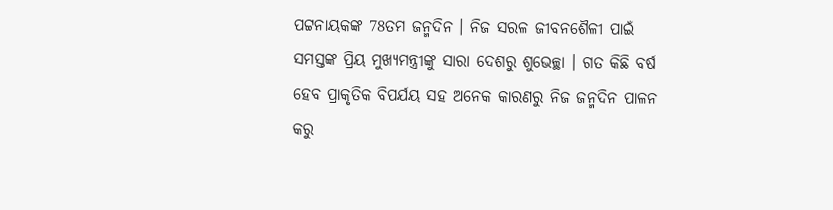ପଟ୍ଟନାୟକଙ୍କ 78ତମ ଜନ୍ମଦିନ । ନିଜ ସରଳ ଜୀବନଶୈଳୀ ପାଇଁ ସମସ୍ତଙ୍କ ପ୍ରିୟ ମୁଖ୍ୟମନ୍ତ୍ରୀଙ୍କୁ ସାରା ଦେଶରୁ ଶୁଭେଚ୍ଛା । ଗତ କିଛି ବର୍ଷ ହେବ ପ୍ରାକୃତିକ ବିପର୍ଯୟ ସହ ଅନେକ କାରଣରୁ ନିଜ ଜନ୍ମଦିନ ପାଳନ କରୁ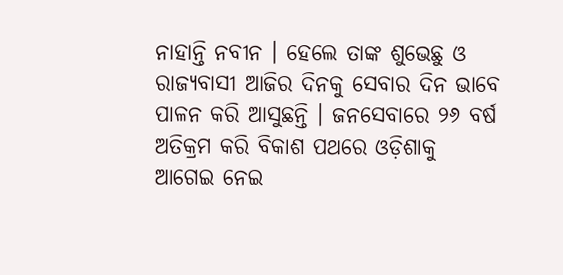ନାହାନ୍ତି ନବୀନ । ହେଲେ ତାଙ୍କ ଶୁଭେଛୁ ଓ ରାଜ୍ୟବାସୀ ଆଜିର ଦିନକୁ ସେବାର ଦିନ ଭାବେ ପାଳନ କରି ଆସୁଛନ୍ତି । ଜନସେବାରେ ୨୬ ବର୍ଷ ଅତିକ୍ରମ କରି ବିକାଶ ପଥରେ ଓଡ଼ିଶାକୁ ଆଗେଇ ନେଇ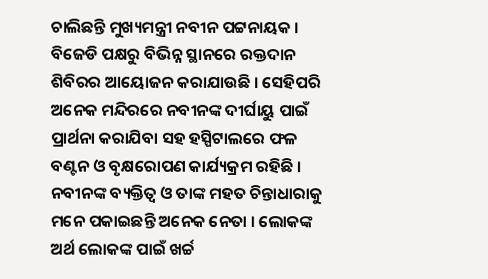ଚାଲିଛନ୍ତି ମୁଖ୍ୟମନ୍ତ୍ରୀ ନବୀନ ପଟ୍ଟନାୟକ । ବିଜେଡି ପକ୍ଷରୁ ବିଭିନ୍ନ ସ୍ଥାନରେ ରକ୍ତଦାନ ଶିବିରର ଆୟୋଜନ କରାଯାଉଛି । ସେହିପରି ଅନେକ ମନ୍ଦିରରେ ନବୀନଙ୍କ ଦୀର୍ଘାୟୁ ପାଇଁ ପ୍ରାର୍ଥନା କରାଯିବା ସହ ହସ୍ପିଟାଲରେ ଫଳ ବଣ୍ଟନ ଓ ବୃକ୍ଷରୋପଣ କାର୍ଯ୍ୟକ୍ରମ ରହିଛି । ନବୀନଙ୍କ ବ୍ୟକ୍ତିତ୍ବ ଓ ତାଙ୍କ ମହତ ଚିନ୍ତାଧାରାକୁ ମନେ ପକାଇଛନ୍ତି ଅନେକ ନେତା । ଲୋକଙ୍କ ଅର୍ଥ ଲୋକଙ୍କ ପାଇଁ ଖର୍ଚ୍ଚ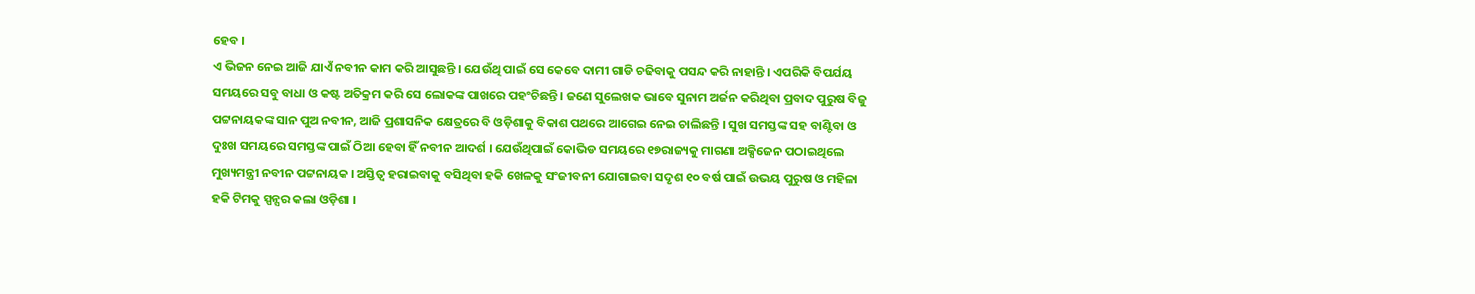ହେବ ।
ଏ ଭିଜନ ନେଇ ଆଜି ଯାଏଁ ନବୀନ କାମ କରି ଆସୁଛନ୍ତି । ଯେଉଁଥି ପାଇଁ ସେ କେବେ ଦାମୀ ଗାଡି ଚଢିବାକୁ ପସନ୍ଦ କରି ନାହାନ୍ତି । ଏପରିକି ବିପର୍ଯୟ ସମୟରେ ସବୁ ବାଧା ଓ କଷ୍ଟ ଅତିକ୍ରମ କରି ସେ ଲୋକଙ୍କ ପାଖରେ ପହଂଚିଛନ୍ତି । ଜଣେ ସୁଲେଖକ ଭାବେ ସୁନାମ ଅର୍ଜନ କରିଥିବା ପ୍ରବାଦ ପୁରୁଷ ବିଜୁ ପଟ୍ଟନାୟକଙ୍କ ସାନ ପୁଅ ନବୀନ, ଆଜି ପ୍ରଶାସନିକ କ୍ଷେତ୍ରରେ ବି ଓଡ଼ିଶାକୁ ବିକାଶ ପଥରେ ଆଗେଇ ନେଇ ଚାଲିଛନ୍ତି । ସୁଖ ସମସ୍ତଙ୍କ ସହ ବାଣ୍ଟିବା ଓ ଦୁଃଖ ସମୟରେ ସମସ୍ତଙ୍କ ପାଇଁ ଠିଆ ହେବା ହିଁ ନବୀନ ଆଦର୍ଶ । ଯେଉଁଥିପାଇଁ କୋଭିଡ ସମୟରେ ୧୭ରାଜ୍ୟକୁ ମାଗଣା ଅକ୍ସିଜେନ ପଠାଇଥିଲେ ମୁଖ୍ୟମନ୍ତ୍ରୀ ନବୀନ ପଟ୍ଟନାୟକ । ଅସ୍ତିତ୍ବ ହରାଇବାକୁ ବସିଥିବା ହକି ଖେଳକୁ ସଂଜୀବନୀ ଯୋଗାଇବା ସଦୃଶ ୧୦ ବର୍ଷ ପାଇଁ ଉଭୟ ପୁରୁଷ ଓ ମହିଳା ହକି ଟିମକୁ ସ୍ପନ୍ସର କଲା ଓଡ଼ିଶା ।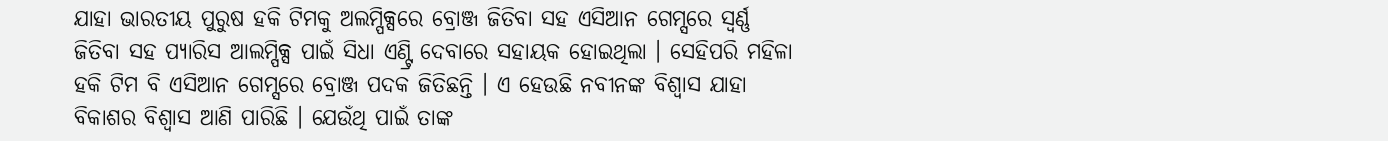ଯାହା ଭାରତୀୟ ପୁରୁଷ ହକି ଟିମକୁ ଅଲମ୍ପିକ୍ସରେ ବ୍ରୋଞ୍ଜ ଜିତିବା ସହ ଏସିଆନ ଗେମ୍ସରେ ସ୍ବର୍ଣ୍ଣ ଜିତିବା ସହ ପ୍ୟାରିସ ଆଲମ୍ପିକ୍ସ ପାଇଁ ସିଧା ଏଣ୍ଟ୍ରି ଦେବାରେ ସହାୟକ ହୋଇଥିଲା । ସେହିପରି ମହିଳା ହକି ଟିମ ବି ଏସିଆନ ଗେମ୍ସରେ ବ୍ରୋଞ୍ଜ ପଦକ ଜିତିଛନ୍ତି । ଏ ହେଉଛି ନବୀନଙ୍କ ବିଶ୍ବାସ ଯାହା ବିକାଶର ବିଶ୍ବାସ ଆଣି ପାରିଛି । ଯେଉଁଥି ପାଇଁ ତାଙ୍କ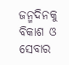ଜନ୍ମଦିନକୁ ବିକାଶ ଓ ସେବାର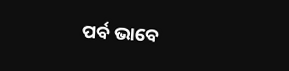ପର୍ବ ଭାବେ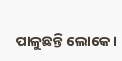ପାଳୁଛନ୍ତି ଲୋକେ ।